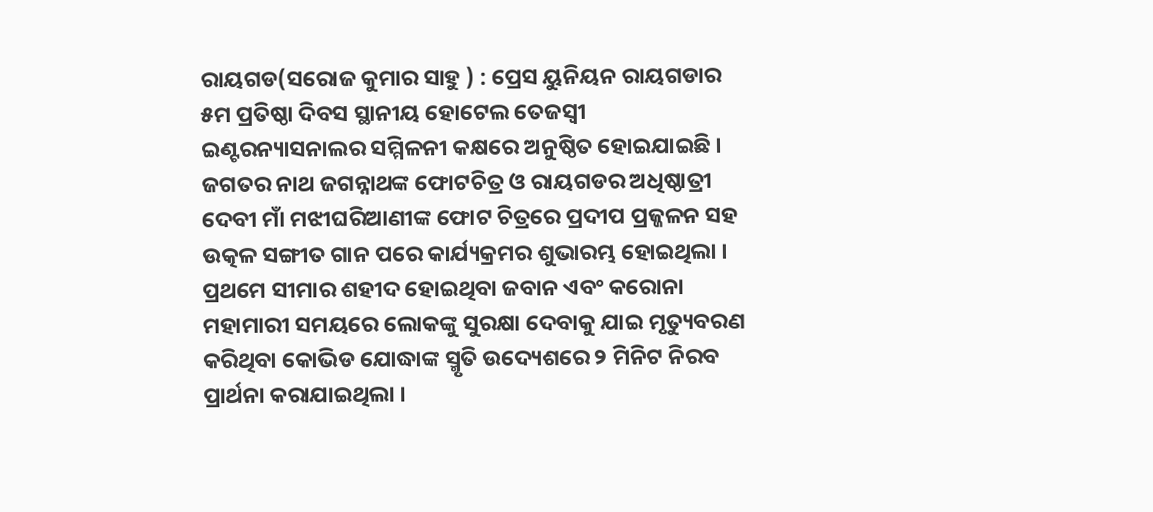ରାୟଗଡ(ସରୋଜ କୁମାର ସାହୁ ) : ପ୍ରେସ ୟୁନିୟନ ରାୟଗଡାର ୫ମ ପ୍ରତିଷ୍ଠା ଦିବସ ସ୍ଥାନୀୟ ହୋଟେଲ ତେଜସ୍ୱୀ ଇଣ୍ଟରନ୍ୟାସନାଲର ସମ୍ମିଳନୀ କକ୍ଷରେ ଅନୁଷ୍ଠିତ ହୋଇଯାଇଛି । ଜଗତର ନାଥ ଜଗନ୍ନାଥଙ୍କ ଫୋଟଚିତ୍ର ଓ ରାୟଗଡର ଅଧିଷ୍ଠାତ୍ରୀ ଦେବୀ ମାଁ ମଝୀଘରିଆଣୀଙ୍କ ଫୋଟ ଚିତ୍ରରେ ପ୍ରଦୀପ ପ୍ରଜ୍ଜଳନ ସହ ଉତ୍କଳ ସଙ୍ଗୀତ ଗାନ ପରେ କାର୍ଯ୍ୟକ୍ରମର ଶୁଭାରମ୍ଭ ହୋଇଥିଲା । ପ୍ରଥମେ ସୀମାର ଶହୀଦ ହୋଇଥିବା ଜବାନ ଏବଂ କରୋନା ମହାମାରୀ ସମୟରେ ଲୋକଙ୍କୁ ସୁରକ୍ଷା ଦେବାକୁ ଯାଇ ମୃତ୍ୟୁବରଣ କରିଥିବା କୋଭିଡ ଯୋଦ୍ଧାଙ୍କ ସ୍ମୃତି ଉଦ୍ୟେଶରେ ୨ ମିନିଟ ନିରବ ପ୍ରାର୍ଥନା କରାଯାଇଥିଲା ।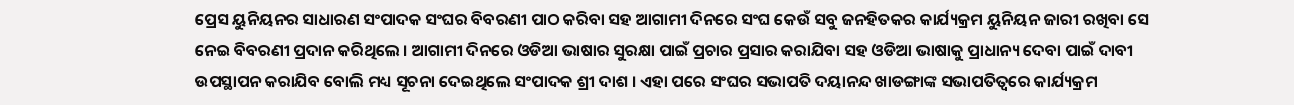ପ୍ରେସ ୟୁନିୟନର ସାଧାରଣ ସଂପାଦକ ସଂଘର ବିବରଣୀ ପାଠ କରିବା ସହ ଆଗାମୀ ଦିନରେ ସଂଘ କେଉଁ ସବୁ ଜନହିତକର କାର୍ଯ୍ୟକ୍ରମ ୟୁନିୟନ ଜାରୀ ରଖିବା ସେ ନେଇ ବିବରଣୀ ପ୍ରଦାନ କରିଥିଲେ । ଆଗାମୀ ଦିନରେ ଓଡିଆ ଭାଷାର ସୁରକ୍ଷା ପାଇଁ ପ୍ରଚାର ପ୍ରସାର କରାଯିବା ସହ ଓଡିଆ ଭାଷାକୁ ପ୍ରାଧାନ୍ୟ ଦେବା ପାଇଁ ଦାବୀ ଉପସ୍ଥାପନ କରାଯିବ ବୋଲି ମଧ୍ୟ ସୂଚନା ଦେଇଥିଲେ ସଂପାଦକ ଶ୍ରୀ ଦାଶ । ଏହା ପରେ ସଂଘର ସଭାପତି ଦୟାନନ୍ଦ ଖାଡଙ୍ଗାଙ୍କ ସଭାପତିତ୍ୱରେ କାର୍ଯ୍ୟକ୍ରମ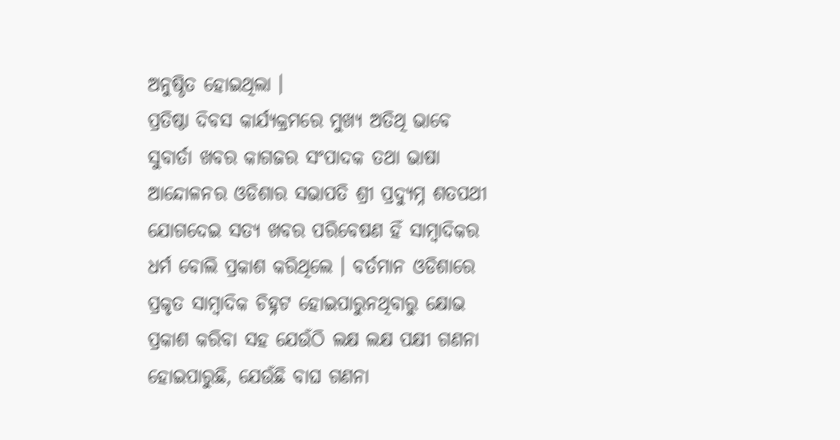ଅନୁଷ୍ଠିତ ହୋଇଥିଲା ।
ପ୍ରତିଷ୍ଠା ଦିବସ କାର୍ଯ୍ୟକ୍ରମରେ ମୁଖ୍ୟ ଅତିଥି ଭାବେ ସୁବାର୍ତା ଖବର କାଗଜର ସଂପାଦକ ତଥା ଭାଷା ଆନ୍ଦୋଳନର ଓଡିଶାର ସଭାପତି ଶ୍ରୀ ପ୍ରଦ୍ୟୁମ୍ନ ଶତପଥୀ ଯୋଗଦେଇ ସତ୍ୟ ଖବର ପରିବେଷଣ ହିଁ ସାମ୍ବାଦିକର ଧର୍ମ ବୋଲି ପ୍ରକାଶ କରିଥିଲେ । ବର୍ତମାନ ଓଡିଶାରେ ପ୍ରକୃତ ସାମ୍ବାଦିକ ଚିହ୍ନଟ ହୋଇପାରୁନଥିବାରୁ କ୍ଷୋଭ ପ୍ରକାଶ କରିବା ସହ ଯେଉଁଠି ଲକ୍ଷ ଲକ୍ଷ ପକ୍ଷୀ ଗଣନା ହୋଇପାରୁଛି, ଯେଉଁଛି ବାଘ ଗଣନା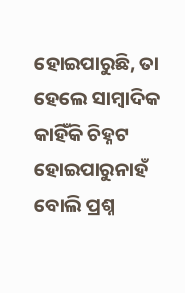ହୋଇପାରୁଛି, ତା ହେଲେ ସାମ୍ବାଦିକ କାହିଁକି ଚିହ୍ନଟ ହୋଇପାରୁନାହଁ ବୋଲି ପ୍ରଶ୍ନ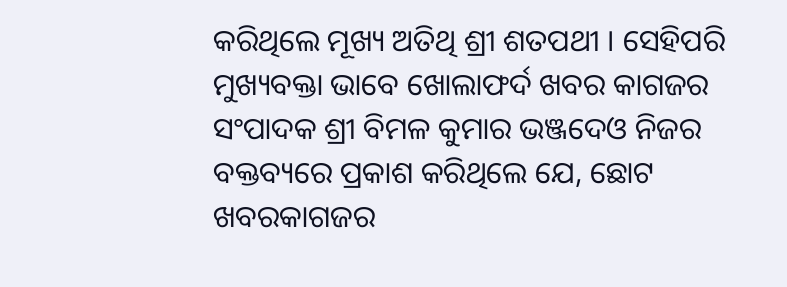କରିଥିଲେ ମୂଖ୍ୟ ଅତିଥି ଶ୍ରୀ ଶତପଥୀ । ସେହିପରି ମୁଖ୍ୟବକ୍ତା ଭାବେ ଖୋଲାଫର୍ଦ ଖବର କାଗଜର ସଂପାଦକ ଶ୍ରୀ ବିମଳ କୁମାର ଭଞ୍ଜଦେଓ ନିଜର ବକ୍ତବ୍ୟରେ ପ୍ରକାଶ କରିଥିଲେ ଯେ, ଛୋଟ ଖବରକାଗଜର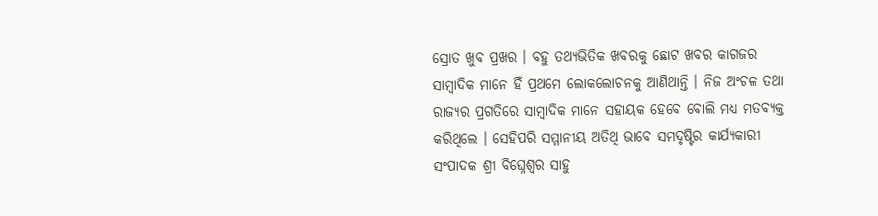ସ୍ରୋତ ଖୁବ ପ୍ରଖର । ବହୁ ତଥ୍ୟଭିତିକ ଖବରକୁ ଛୋଟ ଖବର କାଗଜର ସାମ୍ବାଦିକ ମାନେ ହିଁ ପ୍ରଥମେ ଲୋକଲୋଚନକୁ ଆଣିଥାନ୍ତି । ନିଜ ଅଂଚଳ ତଥା ରାଜ୍ୟର ପ୍ରଗତିରେ ସାମ୍ବାଦିକ ମାନେ ସହାୟକ ହେବେ ବୋଲି ମଧ୍ୟ ମତବ୍ୟକ୍ତ କରିଥିଲେ । ସେହିପରି ସମ୍ମାନୀୟ ଅତିଥି ଭାବେ ସମଦୃଷ୍ଟିର କାର୍ଯ୍ୟକାରୀ ସଂପାଦକ ଶ୍ରୀ ବିଘ୍ନେଶ୍ୱର ସାହୁ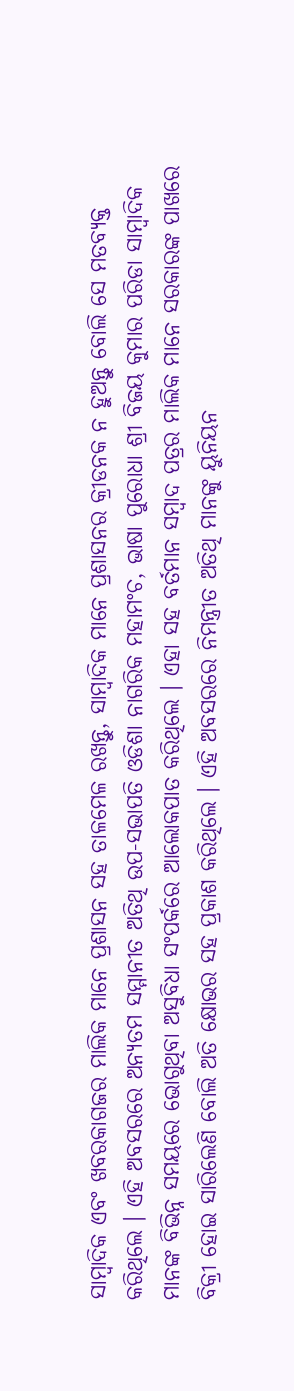ସାମ୍ବାଦିକ ଏବଂ ଖବରକାଗଜର ମାଲିକ ମାନେ ପ୍ରଶାସନ ସହ ତାଳମେଳ ରଖନ୍ତୁ, ସାମ୍ବାଦିକ ମାନେ ପ୍ରଶାସନର କ୍ରୀଡନକ ନ ହୁଅନ୍ତୁ ବୋଲି ସେ ମତବ୍ୟକ୍ତ କରିଥିଲେ । ଏହି ଅବସରରେ ଅନ୍ୟତମ ସମ୍ମାନୀତ ଅତିଥି ଉପ-ସଭାପତି ଓଡିଶା ନାଗରିକ ମହାମଂଚ, ଭାଷା ପୁରୋଧା ଶ୍ରୀ ବିଜୟ କୁମାର ପରିଡା ସାମ୍ବାଦିକ ମାନଙ୍କ ବିଭିନ୍ନ ସମୟରେ ଭୋଗୁଥିବା ଅସୁବିଧା ସଂପର୍କରେ ଆଲୋକପାତ କରିଥିଲେ । ଏହା ସହ ବର୍ତମାନ ସମ୍ବାଦ ପତ୍ରର ମାଲିକ ମାନେ ସରକାରଙ୍କ ପାଖରେ ବିକ୍ରୀ ହୋଇ ସାରିଲେଣି ବୋଲି ଅତି କ୍ଷୋଭର ସହ ପ୍ରକାଶ କରିଥିଲେ । ଏହି ଅବସରରେ ନିମନ୍ତ୍ରୀତ ଅତିଥି ମାନଙ୍କୁ ୟୁନିୟନ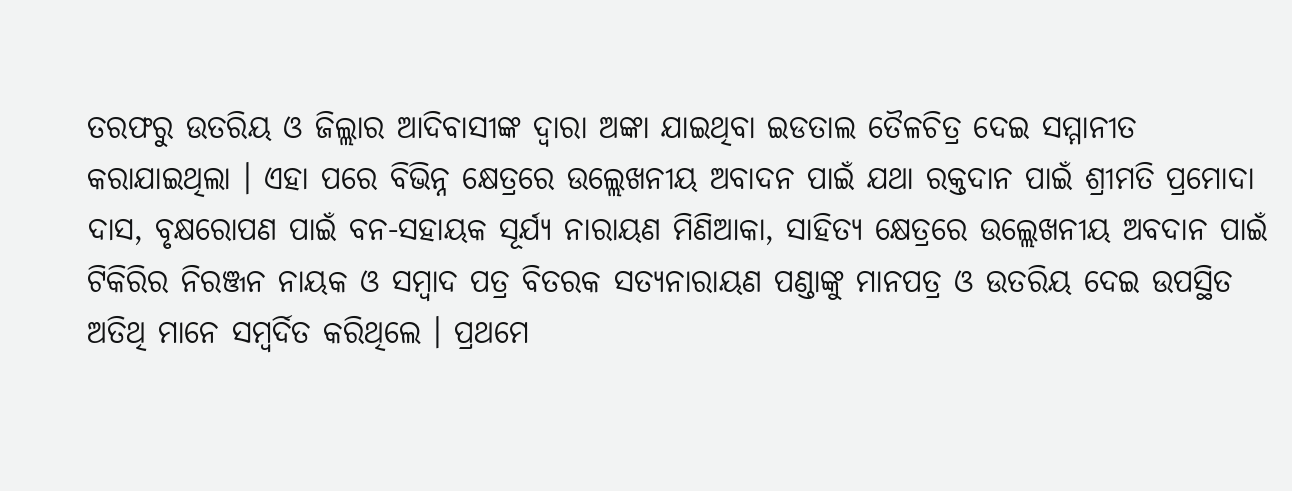ତରଫରୁ ଉତରିୟ ଓ ଜିଲ୍ଲାର ଆଦିବାସୀଙ୍କ ଦ୍ୱାରା ଅଙ୍କା ଯାଇଥିବା ଇଡତାଲ ତୈଳଚିତ୍ର ଦେଇ ସମ୍ମାନୀତ କରାଯାଇଥିଲା । ଏହା ପରେ ବିଭିନ୍ନ କ୍ଷେତ୍ରରେ ଉଲ୍ଲେଖନୀୟ ଅବାଦନ ପାଇଁ ଯଥା ରକ୍ତଦାନ ପାଇଁ ଶ୍ରୀମତି ପ୍ରମୋଦା ଦାସ, ବୃକ୍ଷରୋପଣ ପାଇଁ ବନ-ସହାୟକ ସୂର୍ଯ୍ୟ ନାରାୟଣ ମିଣିଆକା, ସାହିତ୍ୟ କ୍ଷେତ୍ରରେ ଉଲ୍ଲେଖନୀୟ ଅବଦାନ ପାଇଁ ଟିକିରିର ନିରଞ୍ଜନ ନାୟକ ଓ ସମ୍ବାଦ ପତ୍ର ବିତରକ ସତ୍ୟନାରାୟଣ ପଣ୍ଡାଙ୍କୁ ମାନପତ୍ର ଓ ଉତରିୟ ଦେଇ ଉପସ୍ଥିତ ଅତିଥି ମାନେ ସମ୍ବର୍ଦିତ କରିଥିଲେ । ପ୍ରଥମେ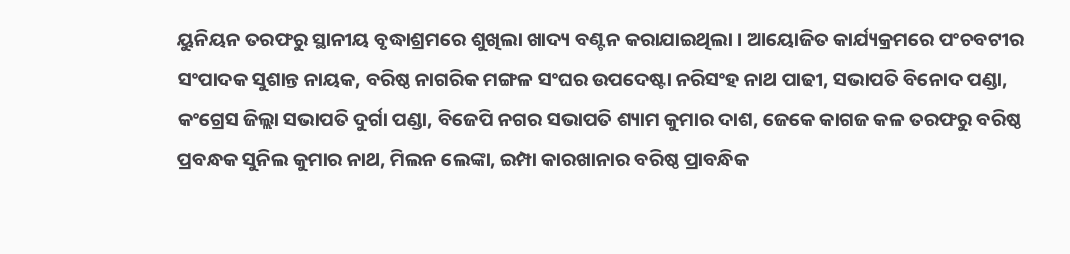ୟୁନିୟନ ତରଫରୁ ସ୍ଥାନୀୟ ବୃଦ୍ଧାଶ୍ରମରେ ଶୁଖିଲା ଖାଦ୍ୟ ବଣ୍ଟନ କରାଯାଇଥିଲା । ଆୟୋଜିତ କାର୍ଯ୍ୟକ୍ରମରେ ପଂଚବଟୀର ସଂପାଦକ ସୁଶାନ୍ତ ନାୟକ, ବରିଷ୍ଠ ନାଗରିକ ମଙ୍ଗଳ ସଂଘର ଉପଦେଷ୍ଟା ନରିସଂହ ନାଥ ପାଢୀ, ସଭାପତି ବିନୋଦ ପଣ୍ଡା, କଂଗ୍ରେସ ଜିଲ୍ଲା ସଭାପତି ଦୁର୍ଗା ପଣ୍ଡା, ବିଜେପି ନଗର ସଭାପତି ଶ୍ୟାମ କୁମାର ଦାଶ, ଜେକେ କାଗଜ କଳ ତରଫରୁ ବରିଷ୍ଠ ପ୍ରବନ୍ଧକ ସୁନିଲ କୁମାର ନାଥ, ମିଲନ ଲେଙ୍କା, ଇମ୍ପା କାରଖାନାର ବରିଷ୍ଠ ପ୍ରାବନ୍ଧିକ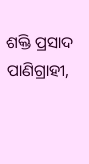ଶକ୍ତି ପ୍ରସାଦ ପାଣିଗ୍ରାହୀ,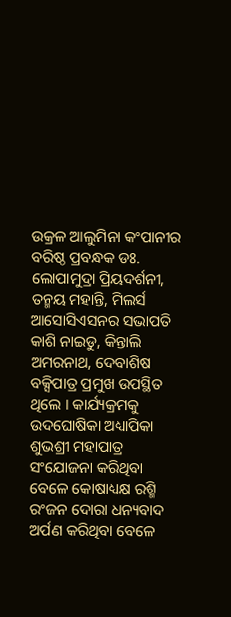ଉକ୍ରଳ ଆଲୁମିନା କଂପାନୀର ବରିଷ୍ଠ ପ୍ରବନ୍ଧକ ଡଃ. ଲୋପାମୁଦ୍ରା ପ୍ରିୟଦର୍ଶନୀ, ତନ୍ମୟ ମହାନ୍ତି, ମିଲର୍ସ ଆସୋସିଏସନର ସଭାପତି କାଶି ନାଇଡୁ, କିନ୍ତାଲି ଅମରନାଥ, ଦେବାଶିଷ ବକ୍ସିପାତ୍ର ପ୍ରମୁଖ ଉପସ୍ଥିତ ଥିଲେ । କାର୍ଯ୍ୟକ୍ରମକୁ ଉଦଘୋଷିକା ଅଧ୍ୟାପିକା ଶୁଭଶ୍ରୀ ମହାପାତ୍ର ସଂଯୋଜନା କରିଥିବା ବେଳେ କୋଷାଧ୍ୟକ୍ଷ ରଶ୍ମି ରଂଜନ ଦୋରା ଧନ୍ୟବାଦ ଅର୍ପଣ କରିଥିବା ବେଳେ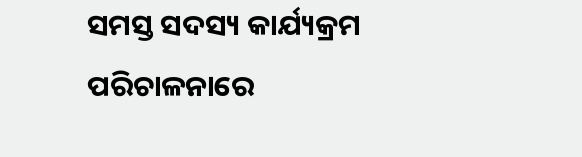ସମସ୍ତ ସଦସ୍ୟ କାର୍ଯ୍ୟକ୍ରମ ପରିଚାଳନାରେ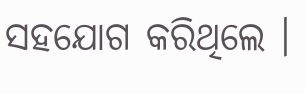ସହଯୋଗ କରିଥିଲେ ।